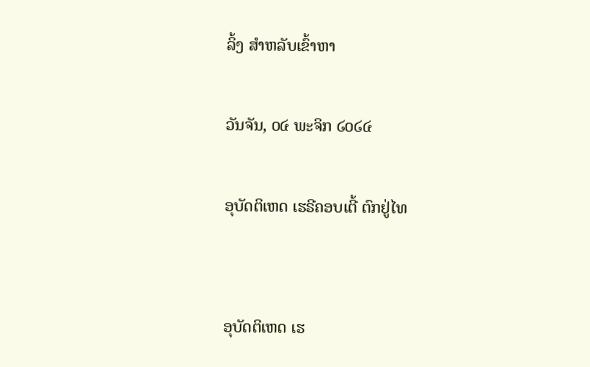ລິ້ງ ສຳຫລັບເຂົ້າຫາ

ວັນຈັນ, ໐໔ ພະຈິກ ໒໐໒໔

ອຸບັດຕິເຫດ ເຮຣີຄອບເຕີ້ ຕົກຢູ່ໄທ


ອຸບັດຕິເຫດ ເຮ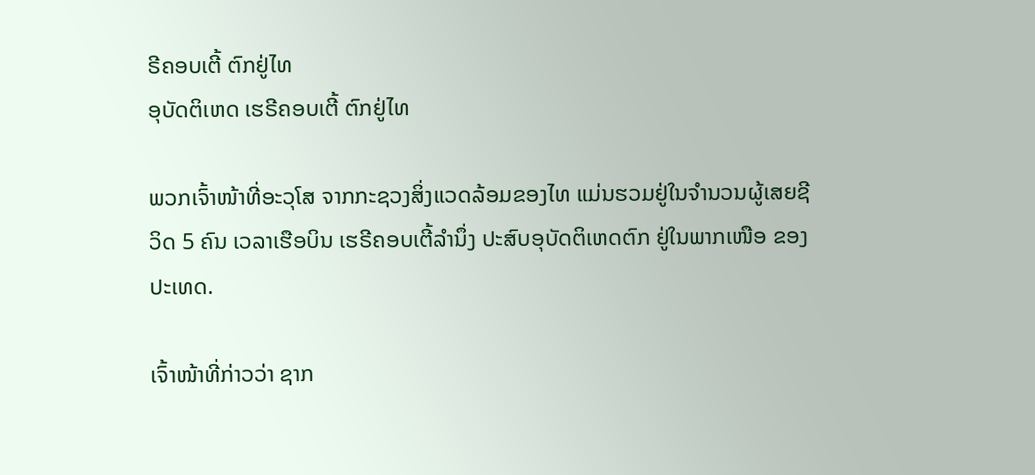ຣີຄອບເຕີ້ ຕົກຢູ່ໄທ
ອຸບັດຕິເຫດ ເຮຣີຄອບເຕີ້ ຕົກຢູ່ໄທ

ພວກເຈົ້າໜ້າທີ່ອະວຸໂສ ຈາກກະຊວງສິ່ງແວດລ້ອມຂອງໄທ ແມ່ນຮວມຢູ່ໃນຈຳນວນຜູ້ເສຍຊີວິດ 5 ຄົນ ເວລາເຮືອບິນ ເຮຣີຄອບເຕີ້ລຳນຶ່ງ ປະສົບອຸບັດຕິເຫດຕົກ ຢູ່ໃນພາກເໜືອ ຂອງປະເທດ.

ເຈົ້າໜ້າທີ່ກ່າວວ່າ ຊາກ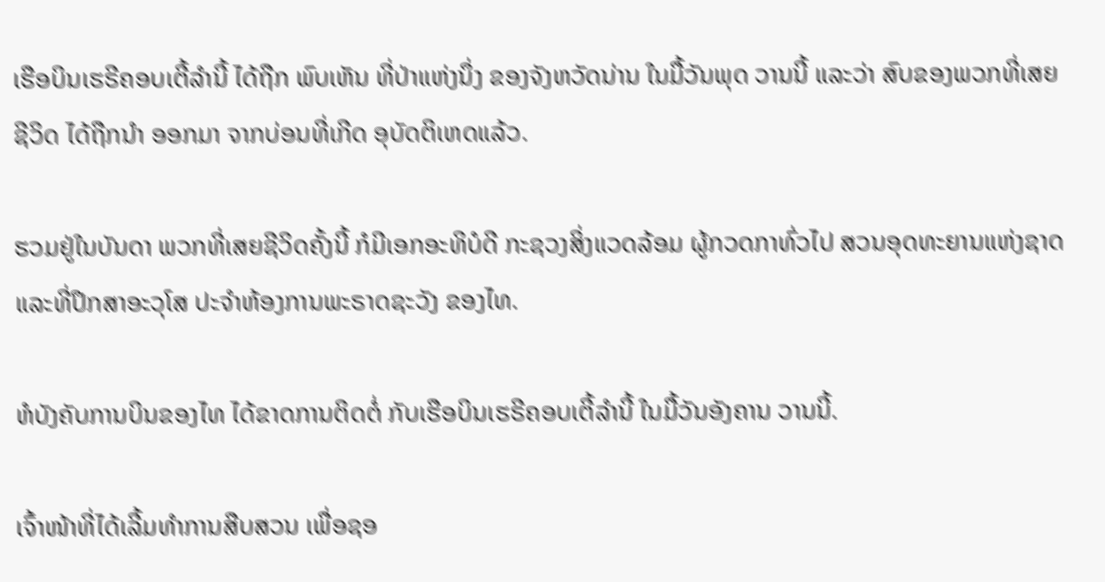ເຮືອບິນເຮຣີຄອບເຕີ້ລຳນີ້ ໄດ້ຖືກ ພົບເຫັນ ທີ່ປ່າແຫ່ງນຶ່ງ ຂອງຈັງຫວັດນ່ານ ໃນມື້ວັນພຸດ ວານນີ້ ແລະວ່າ ສົບຂອງພວກທີ່ເສຍຊີວິດ ໄດ້ຖືກນຳ ອອກມາ ຈາກບ່ອນທີ່ເກີດ ອຸບັດຕິເຫດແລ້ວ.

ຮວມຢູ່ໃນບັນດາ ພວກທີ່ເສຍຊີວິດຄັ້ງນີ້ ກໍມີເອກອະທິບໍດີ ກະຊວງສິ່ງແວດລ້ອມ ຜູ້ກວດກາທົ່ວໄປ ສວນອຸດທະຍານແຫ່ງຊາດ ແລະທີ່ປຶກສາອະວຸໂສ ປະຈໍາຫ້ອງການພະຣາດຊະວັງ ຂອງໄທ.

ຫໍບັງຄັບການບິນຂອງໄທ ໄດ້ຂາດການຕິດຕໍ່ ກັບເຮືອບິນເຮຣີຄອບເຕີ້ລຳນີ້ ໃນມື້ວັນອັງຄານ ວານນີ້.

ເຈົ້າໜ້າທີ່ໄດ້ເລີ້ມທຳການສືບສວນ ເພື່ອຊອ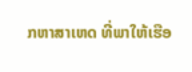ກຫາສາເຫດ ທີ່ພາໃຫ້ເຮືອ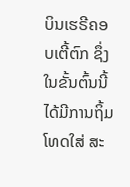ບິນເຮຣີຄອບເຕີ້ຕົກ ຊຶ່ງໃນຂັ້ນຕົ້ນນີ້ ໄດ້ມີການຖິ້ມໂທດໃສ່ ສະ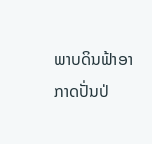ພາບດິນຟ້າອາກາດປັ່ນປ່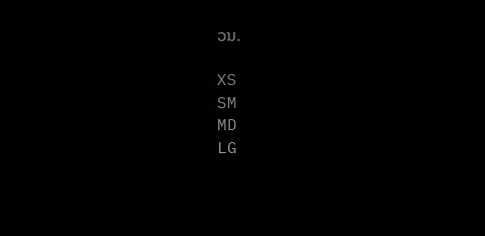ວນ.

XS
SM
MD
LG